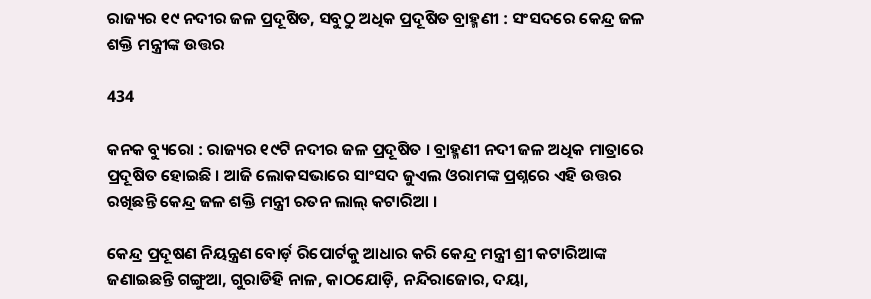ରାଜ୍ୟର ୧୯ ନଦୀର ଜଳ ପ୍ରଦୂଷିତ, ସବୁଠୁ ଅଧିକ ପ୍ରଦୂଷିତ ବ୍ରାହ୍ମଣୀ : ସଂସଦରେ କେନ୍ଦ୍ର ଜଳ ଶକ୍ତି ମନ୍ତ୍ରୀଙ୍କ ଉତ୍ତର

434

କନକ ବ୍ୟୁରୋ : ରାଜ୍ୟର ୧୯ଟି ନଦୀର ଜଳ ପ୍ରଦୂଷିତ । ବ୍ରାହ୍ମଣୀ ନଦୀ ଜଳ ଅଧିକ ମାତ୍ରାରେ ପ୍ରଦୂଷିତ ହୋଇଛି । ଆଜି ଲୋକସଭାରେ ସାଂସଦ ଜୁଏଲ ଓରାମଙ୍କ ପ୍ରଶ୍ନରେ ଏହି ଉତ୍ତର ରଖିଛନ୍ତି କେନ୍ଦ୍ର ଜଳ ଶକ୍ତି ମନ୍ତ୍ରୀ ରତନ ଲାଲ୍ କଟାରିଆ ।

କେନ୍ଦ୍ର ପ୍ରଦୂଷଣ ନିୟନ୍ତ୍ରଣ ବୋର୍ଡ଼ ରିପୋର୍ଟକୁ ଆଧାର କରି କେନ୍ଦ୍ର ମନ୍ତ୍ରୀ ଶ୍ରୀ କଟାରିଆଙ୍କ ଜଣାଇଛନ୍ତି ଗଙ୍ଗୁଆ, ଗୁରାଡିହି ନାଳ, କାଠଯୋଡ଼ି, ନନ୍ଦିରାଜୋର, ଦୟା,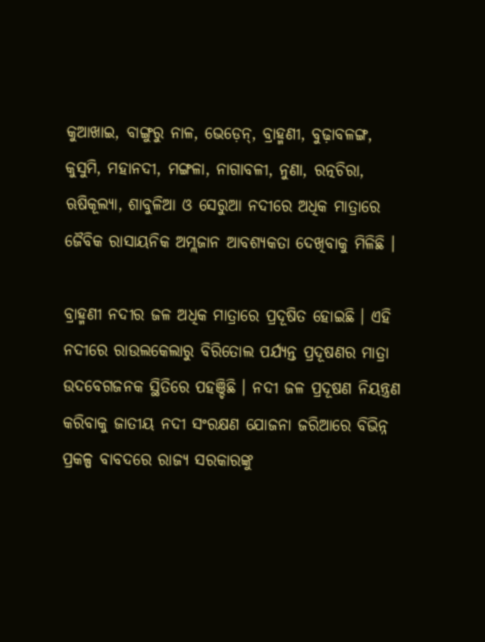କୁଆଖାଇ, ବାଙ୍ଗୁରୁ ନାଳ, ଭେଡ଼େନ୍, ବ୍ରାହ୍ମଣୀ, ବୁଢ଼ାବଳଙ୍ଗ, କୁସୁମି, ମହାନଦୀ, ମଙ୍ଗଳା, ନାଗାବଳୀ, ନୁଣା, ରତ୍ନଚିରା, ଋଷିକୂଲ୍ୟା, ଶାବୁଳିଆ ଓ ସେରୁଆ ନଦୀରେ ଅଧିକ ମାତ୍ରାରେ ଜୈବିକ ରାସାୟନିକ ଅମ୍ଲଜାନ ଆବଶ୍ୟକତା ଦେଖିବାକୁ ମିଳିଛି ।

ବ୍ରାହ୍ମଣୀ ନଦୀର ଜଳ ଅଧିକ ମାତ୍ରାରେ ପ୍ରଦୂଷିତ ହୋଇଛି । ଏହି ନଦୀରେ ରାଉଲକେଲାରୁ ବିରିତୋଲ ପର୍ଯ୍ୟନ୍ତ ପ୍ରଦୂଷଣର ମାତ୍ରା ଉଦବେଗଜନକ ସ୍ଥିତିରେ ପହଞ୍ଚିଛି । ନଦୀ ଜଳ ପ୍ରଦୂଷଣ ନିୟନ୍ତ୍ରଣ କରିବାକୁ ଜାତୀୟ ନଦୀ ସଂରକ୍ଷଣ ଯୋଜନା ଜରିଆରେ ବିଭିନ୍ନ ପ୍ରକଳ୍ପ ବାବଦରେ ରାଜ୍ୟ ସରକାରଙ୍କୁ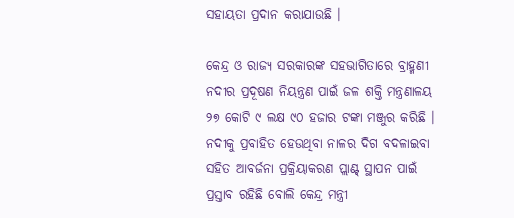ସହାୟତା ପ୍ରଦାନ କରାଯାଉଛି ।

କେନ୍ଦ୍ର ଓ ରାଜ୍ୟ ସରକାରଙ୍କ ସହଭାଗିତାରେ ବ୍ରାହ୍ମଣୀ ନଦୀର ପ୍ରଦୂଷଣ ନିୟନ୍ତ୍ରଣ ପାଇଁ ଜଳ ଶକ୍ତି ମନ୍ତ୍ରଣାଳୟ ୨୭ କୋଟି ୯ ଲକ୍ଷ ୯୦ ହଜାର ଟଙ୍କା ମଞ୍ଜୁର କରିଛି । ନଦୀକୁ ପ୍ରବାହିତ ହେଉଥିବା ନାଳର ଦିଗ ବଦଳାଇବା ସହିତ ଆବର୍ଜନା ପ୍ରକ୍ରିୟାକରଣ ପ୍ଲାଣ୍ଟ୍ ସ୍ଥାପନ ପାଇଁ ପ୍ରସ୍ତାବ ରହିଛି ବୋଲି କେନ୍ଦ୍ର ମନ୍ତ୍ରୀ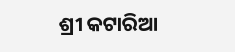ଶ୍ରୀ କଟାରିଆ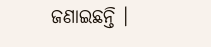ଜଣାଇଛନ୍ତି ।